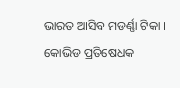ଭାରତ ଆସିବ ମଡର୍ଣ୍ଣା ଟିକା । କୋଭିଡ ପ୍ରତିଷେଧକ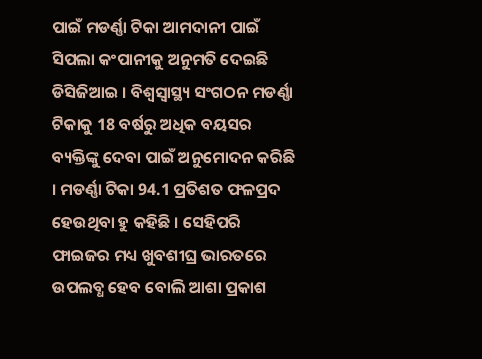ପାଇଁ ମଡର୍ଣ୍ଣା ଟିକା ଆମଦାନୀ ପାଇଁ ସିପଲା କଂପାନୀକୁ ଅନୁମତି ଦେଇଛି ଡିସିଜିଆଇ । ବିଶ୍ବସ୍ବାସ୍ଥ୍ୟ ସଂଗଠନ ମଡର୍ଣ୍ଣା ଟିକାକୁ 18 ବର୍ଷରୁ ଅଧିକ ବୟସର ବ୍ୟକ୍ତିଙ୍କୁ ଦେବା ପାଇଁ ଅନୁମୋଦନ କରିଛି । ମଡର୍ଣ୍ଣା ଟିକା 94.1 ପ୍ରତିଶତ ଫଳପ୍ରଦ ହେଉଥିବା ହୁ କହିଛି । ସେହିପରି ଫାଇଜର ମଧ୍ୟ ଖୁବଶୀଘ୍ର ଭାରତରେ ଉପଲବ୍ଧ ହେବ ବୋଲି ଆଶା ପ୍ରକାଶ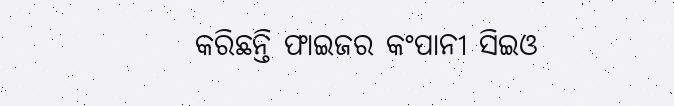କରିଛନ୍ତି ଫାଇଜର କଂପାନୀ ସିଇଓ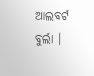ଆଲବର୍ଟ ବୁର୍ଲା ।